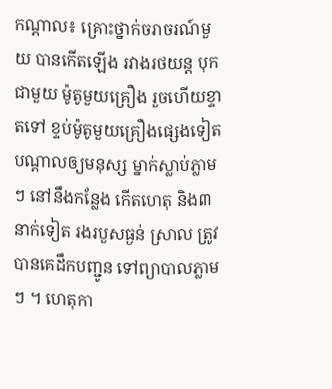កណ្តាល៖ គ្រោះថ្នាក់ចរាចរណ៍មួយ បានកើតឡើង រវាងរថយន្ត បុកជាមួយ ម៉ូតូមួយគ្រឿង រួចហើយខ្ទាតទៅ ខ្ទប់ម៉ូតូមួយគ្រឿងផ្សេងទៀត បណ្តាលឲ្យមនុស្ស ម្នាក់ស្លាប់ភ្លាមៗ នៅនឹងកន្លែង កើតហេតុ និង៣នាក់ទៀត រងរបួសធ្ងន់ ស្រាល ត្រូវបានគេដឹកបញ្ជូន ទៅព្យាបាលភ្លាមៗ ។ ហេតុកា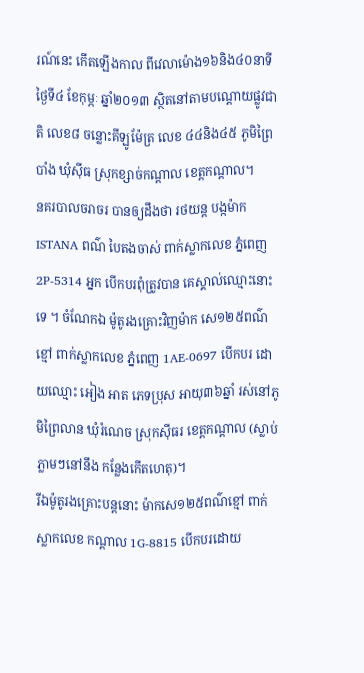រណ៍នេះ កើតឡើងកាល ពីវេលាម៉ោង១៦និង៤០នាទីថ្ងៃទី៤ ខែកុម្ភៈ ឆ្នាំ២០១៣ ស្ថិតនៅតាមបណ្តោយផ្លូវជាតិ លេខ៨ ចន្លោះគីឡូម៉ែត្រ លេខ ៤៤និង៤៥ ភូមិព្រៃបាំង ឃុំស៊ីធ ស្រុកខ្សាច់កណ្តាល ខេត្តកណ្តាល។
នគរបាលចរាចរ បានឲ្យដឹងថា រថយន្ត បង្កម៉ាក ISTANA ពណ៌ បៃតងចាស់ ពាក់ស្លាកលេខ ភ្នំពេញ 2P-5314 អ្នក បើកបរពុំត្រូវបាន គេស្គាល់ឈ្មោះនោះទេ ។ ចំណែកឯ ម៉ូតូរងគ្រោះវិញម៉ាក សេ១២៥ពណ៌ខ្មៅ ពាក់ស្លាកលេខ ភ្នំពេញ 1AE-0697 បើកបរ ដោយឈ្មោះ អៀង អាត ភេទប្រុស អាយុ៣៦ឆ្នាំ រស់នៅភូមិព្រៃលាន ឃុំរំណេច ស្រុកស៊ីធរ ខេត្តកណ្តាល (ស្លាប់ភ្លាមៗនៅនឹង កន្លែងកើតហេតុ)។
រីឯម៉ូតូរងគ្រោះបន្តនោះ ម៉ាកសេ១២៥ពណ៌ខ្មៅ ពាក់ស្លាកលេខ កណ្តាល 1G-8815 បើកបរដោយ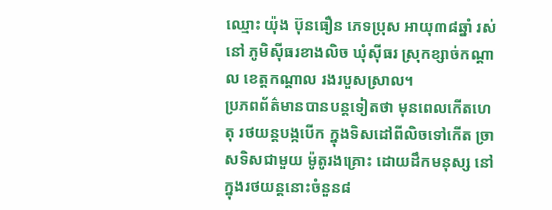ឈ្មោះ យ៉ុង ប៊ុនធឿន ភេទប្រុស អាយុ៣៨ឆ្នាំ រស់នៅ ភូមិស៊ីធរខាងលិច ឃុំស៊ីធរ ស្រុកខ្សាច់កណ្តាល ខេត្តកណ្តាល រងរបួសស្រាល។
ប្រភពព័ត៌មានបានបន្តទៀតថា មុនពេលកើតហេតុ រថយន្តបង្កបើក ក្នុងទិសដៅពីលិចទៅកើត ច្រាសទិសជាមួយ ម៉ូតូរងគ្រោះ ដោយដឹកមនុស្ស នៅក្នុងរថយន្តនោះចំនួន៨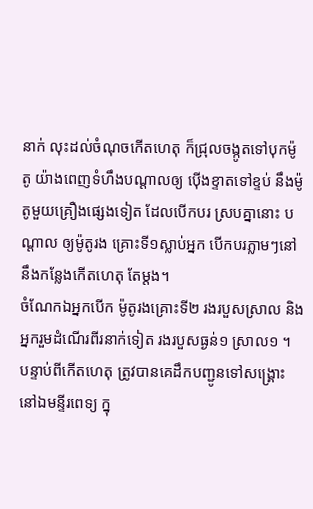នាក់ លុះដល់ចំណុចកើតហេតុ ក៏ជ្រុលចង្កូតទៅបុកម៉ូតូ យ៉ាងពេញទំហឹងបណ្តាលឲ្យ ប៉ើងខ្ទាតទៅខ្ទប់ នឹងម៉ូតូមួយគ្រឿងផ្សេងទៀត ដែលបើកបរ ស្របគ្នានោះ បណ្តាល ឲ្យម៉ូតូរង គ្រោះទី១ស្លាប់អ្នក បើកបរភ្លាមៗនៅ នឹងកន្លែងកើតហេតុ តែម្តង។
ចំណែកឯអ្នកបើក ម៉ូតូរងគ្រោះទី២ រងរបួសស្រាល និងអ្នករួមដំណើរពីរនាក់ទៀត រងរបួសធ្ងន់១ ស្រាល១ ។ បន្ទាប់ពីកើតហេតុ ត្រូវបានគេដឹកបញ្ជូនទៅសង្គ្រោះនៅឯមន្ទីរពេទ្យ ក្នុ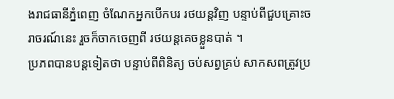ងរាជធានីភ្នំពេញ ចំណែកអ្នកបើកបរ រថយន្តវិញ បន្ទាប់ពីជួបគ្រោះចរាចរណ៍នេះ រួចក៏ចាកចេញពី រថយន្តគេចខ្លួនបាត់ ។
ប្រភពបានបន្តទៀតថា បន្ទាប់ពីពិនិត្យ ចប់សព្វគ្រប់ សាកសពត្រូវប្រ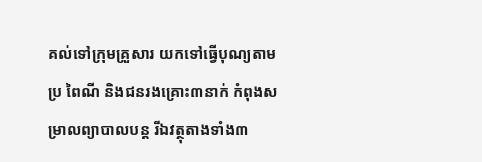គល់ទៅក្រុមគ្រួសារ យកទៅធ្វើបុណ្យតាមប្រ ពៃណី និងជនរងគ្រោះ៣នាក់ កំពុងសម្រាលព្យាបាលបន្ត រីឯវត្ថុតាងទាំង៣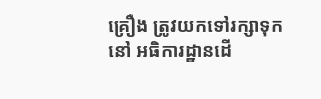គ្រឿង ត្រូវយកទៅរក្សាទុកនៅ អធិការដ្ឋានដើ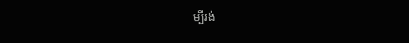ម្បីរង់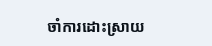ចាំការដោះស្រាយ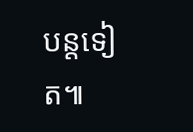បន្តទៀត៕